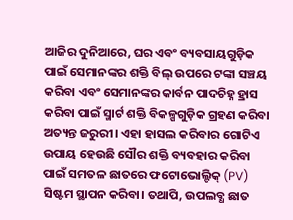ଆଜିର ଦୁନିଆରେ, ଘର ଏବଂ ବ୍ୟବସାୟଗୁଡ଼ିକ ପାଇଁ ସେମାନଙ୍କର ଶକ୍ତି ବିଲ୍ ଉପରେ ଟଙ୍କା ସଞ୍ଚୟ କରିବା ଏବଂ ସେମାନଙ୍କର କାର୍ବନ ପାଦଚିହ୍ନ ହ୍ରାସ କରିବା ପାଇଁ ସ୍ମାର୍ଟ ଶକ୍ତି ବିକଳ୍ପଗୁଡ଼ିକ ଗ୍ରହଣ କରିବା ଅତ୍ୟନ୍ତ ଜରୁରୀ। ଏହା ହାସଲ କରିବାର ଗୋଟିଏ ଉପାୟ ହେଉଛି ସୌର ଶକ୍ତି ବ୍ୟବହାର କରିବା ପାଇଁ ସମତଳ ଛାତରେ ଫଟୋଭୋଲ୍ଟିକ୍ (PV) ସିଷ୍ଟମ ସ୍ଥାପନ କରିବା। ତଥାପି, ଉପଲବ୍ଧ ଛାତ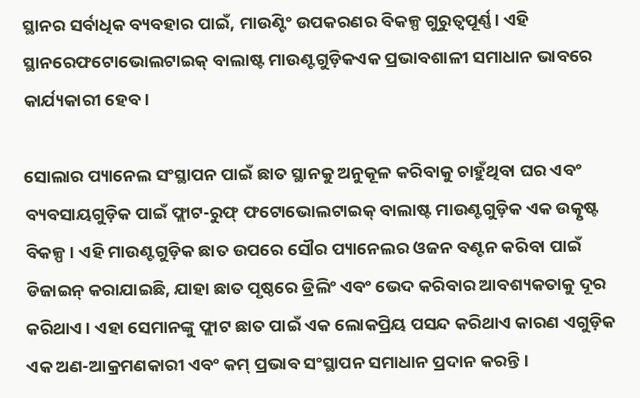ସ୍ଥାନର ସର୍ବାଧିକ ବ୍ୟବହାର ପାଇଁ, ମାଉଣ୍ଟିଂ ଉପକରଣର ବିକଳ୍ପ ଗୁରୁତ୍ୱପୂର୍ଣ୍ଣ। ଏହି ସ୍ଥାନରେଫଟୋଭୋଲଟାଇକ୍ ବାଲାଷ୍ଟ ମାଉଣ୍ଟଗୁଡ଼ିକଏକ ପ୍ରଭାବଶାଳୀ ସମାଧାନ ଭାବରେ କାର୍ଯ୍ୟକାରୀ ହେବ।

ସୋଲାର ପ୍ୟାନେଲ ସଂସ୍ଥାପନ ପାଇଁ ଛାତ ସ୍ଥାନକୁ ଅନୁକୂଳ କରିବାକୁ ଚାହୁଁଥିବା ଘର ଏବଂ ବ୍ୟବସାୟଗୁଡ଼ିକ ପାଇଁ ଫ୍ଲାଟ-ରୁଫ୍ ଫଟୋଭୋଲଟାଇକ୍ ବାଲାଷ୍ଟ ମାଉଣ୍ଟଗୁଡ଼ିକ ଏକ ଉତ୍କୃଷ୍ଟ ବିକଳ୍ପ। ଏହି ମାଉଣ୍ଟଗୁଡ଼ିକ ଛାତ ଉପରେ ସୌର ପ୍ୟାନେଲର ଓଜନ ବଣ୍ଟନ କରିବା ପାଇଁ ଡିଜାଇନ୍ କରାଯାଇଛି, ଯାହା ଛାତ ପୃଷ୍ଠରେ ଡ୍ରିଲିଂ ଏବଂ ଭେଦ କରିବାର ଆବଶ୍ୟକତାକୁ ଦୂର କରିଥାଏ। ଏହା ସେମାନଙ୍କୁ ଫ୍ଲାଟ ଛାତ ପାଇଁ ଏକ ଲୋକପ୍ରିୟ ପସନ୍ଦ କରିଥାଏ କାରଣ ଏଗୁଡ଼ିକ ଏକ ଅଣ-ଆକ୍ରମଣକାରୀ ଏବଂ କମ୍ ପ୍ରଭାବ ସଂସ୍ଥାପନ ସମାଧାନ ପ୍ରଦାନ କରନ୍ତି।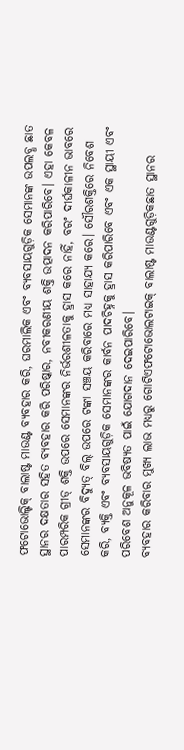ଫଟୋଭୋଲ୍ଟିକ୍ ବାଲାଷ୍ଟ ମାଉଣ୍ଟ ବ୍ୟବହାର କରି, ଘରମାଲିକ ଏବଂ ବ୍ୟବସାୟଗୁଡ଼ିକ ସେମାନଙ୍କ ଉପଲବ୍ଧ ଛାତ ସ୍ଥାନର ଦକ୍ଷତାର ସହିତ ବ୍ୟବହାର କରି ପରିଷ୍କାର, ନବୀକରଣୀୟ ଶକ୍ତି ଉତ୍ପାଦନ କରିପାରିବେ। ଏହା କେବଳ ପାରମ୍ପରିକ ଗ୍ରୀଡ୍ ଶକ୍ତି ଉପରେ ସେମାନଙ୍କର ନିର୍ଭରଶୀଳତାକୁ ହ୍ରାସ କରେ ନାହିଁ, ବରଂ ଦୀର୍ଘକାଳୀନ ଭାବରେ ସେମାନଙ୍କର ବିଦ୍ୟୁତ୍ ବିଲ୍ ଉପରେ ଟଙ୍କା ସଞ୍ଚୟ କରିବାରେ ମଧ୍ୟ ସାହାଯ୍ୟ କରେ। ସୌରଶକ୍ତିରେ ନିବେଶ କରି, ବ୍ୟକ୍ତି ଏବଂ ବ୍ୟବସାୟଗୁଡ଼ିକ ସେମାନଙ୍କର କାର୍ବନ ପାଦଚିହ୍ନକୁ ହ୍ରାସ କରିପାରିବେ ଏବଂ ଏକ ସ୍ଥାୟୀ ଏବଂ ପରିବେଶ ଅନୁକୂଳ ଭବିଷ୍ୟତ ପାଇଁ ଯୋଗଦାନ ଦେଇପାରିବେ।
ବ୍ୟବହାର କରିବାର ମୁଖ୍ୟ ଲାଭ ମଧ୍ୟରୁ ଗୋଟିଏଫଟୋଭୋଲଟାଇକ୍ ବାଲାଷ୍ଟ ମାଉଣ୍ଟଗୁଡ଼ିକଛାତ ସ୍ଥାନର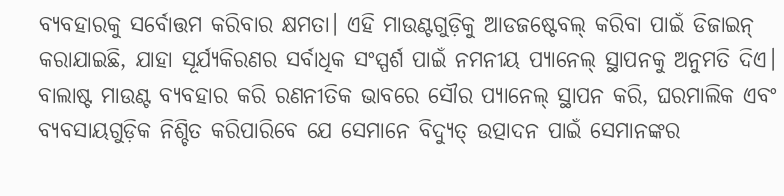ବ୍ୟବହାରକୁ ସର୍ବୋତ୍ତମ କରିବାର କ୍ଷମତା। ଏହି ମାଉଣ୍ଟଗୁଡ଼ିକୁ ଆଡଜଷ୍ଟେବଲ୍ କରିବା ପାଇଁ ଡିଜାଇନ୍ କରାଯାଇଛି, ଯାହା ସୂର୍ଯ୍ୟକିରଣର ସର୍ବାଧିକ ସଂସ୍ପର୍ଶ ପାଇଁ ନମନୀୟ ପ୍ୟାନେଲ୍ ସ୍ଥାପନକୁ ଅନୁମତି ଦିଏ। ବାଲାଷ୍ଟ ମାଉଣ୍ଟ ବ୍ୟବହାର କରି ରଣନୀତିକ ଭାବରେ ସୌର ପ୍ୟାନେଲ୍ ସ୍ଥାପନ କରି, ଘରମାଲିକ ଏବଂ ବ୍ୟବସାୟଗୁଡ଼ିକ ନିଶ୍ଚିତ କରିପାରିବେ ଯେ ସେମାନେ ବିଦ୍ୟୁତ୍ ଉତ୍ପାଦନ ପାଇଁ ସେମାନଙ୍କର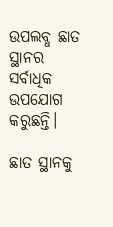ଉପଲବ୍ଧ ଛାତ ସ୍ଥାନର ସର୍ବାଧିକ ଉପଯୋଗ କରୁଛନ୍ତି।

ଛାତ ସ୍ଥାନକୁ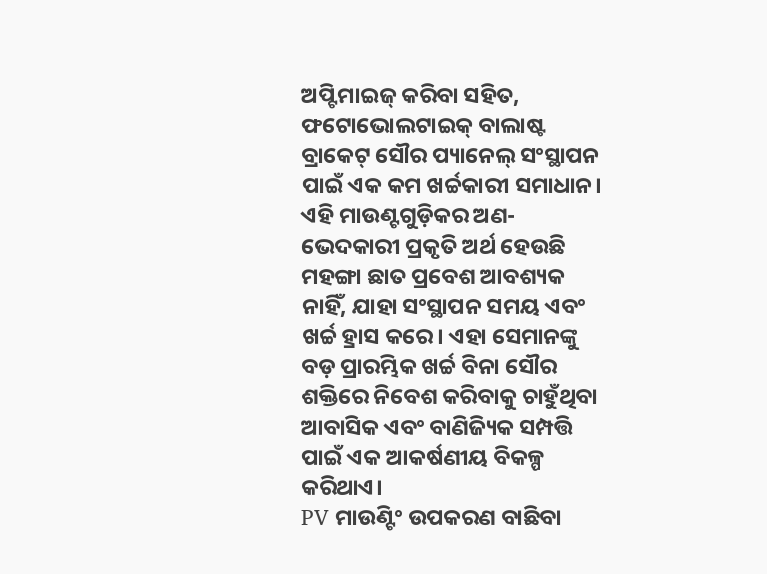ଅପ୍ଟିମାଇଜ୍ କରିବା ସହିତ, ଫଟୋଭୋଲଟାଇକ୍ ବାଲାଷ୍ଟ ବ୍ରାକେଟ୍ ସୌର ପ୍ୟାନେଲ୍ ସଂସ୍ଥାପନ ପାଇଁ ଏକ କମ ଖର୍ଚ୍ଚକାରୀ ସମାଧାନ। ଏହି ମାଉଣ୍ଟଗୁଡ଼ିକର ଅଣ-ଭେଦକାରୀ ପ୍ରକୃତି ଅର୍ଥ ହେଉଛି ମହଙ୍ଗା ଛାତ ପ୍ରବେଶ ଆବଶ୍ୟକ ନାହିଁ, ଯାହା ସଂସ୍ଥାପନ ସମୟ ଏବଂ ଖର୍ଚ୍ଚ ହ୍ରାସ କରେ। ଏହା ସେମାନଙ୍କୁ ବଡ଼ ପ୍ରାରମ୍ଭିକ ଖର୍ଚ୍ଚ ବିନା ସୌର ଶକ୍ତିରେ ନିବେଶ କରିବାକୁ ଚାହୁଁଥିବା ଆବାସିକ ଏବଂ ବାଣିଜ୍ୟିକ ସମ୍ପତ୍ତି ପାଇଁ ଏକ ଆକର୍ଷଣୀୟ ବିକଳ୍ପ କରିଥାଏ।
PV ମାଉଣ୍ଟିଂ ଉପକରଣ ବାଛିବା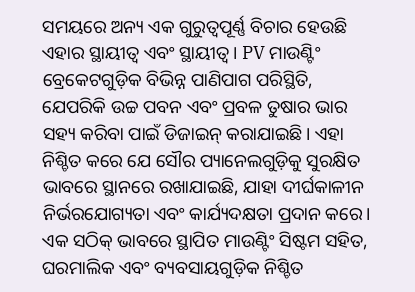ସମୟରେ ଅନ୍ୟ ଏକ ଗୁରୁତ୍ୱପୂର୍ଣ୍ଣ ବିଚାର ହେଉଛି ଏହାର ସ୍ଥାୟୀତ୍ୱ ଏବଂ ସ୍ଥାୟୀତ୍ୱ। PV ମାଉଣ୍ଟିଂ ବ୍ରେକେଟଗୁଡ଼ିକ ବିଭିନ୍ନ ପାଣିପାଗ ପରିସ୍ଥିତି, ଯେପରିକି ଉଚ୍ଚ ପବନ ଏବଂ ପ୍ରବଳ ତୁଷାର ଭାର ସହ୍ୟ କରିବା ପାଇଁ ଡିଜାଇନ୍ କରାଯାଇଛି। ଏହା ନିଶ୍ଚିତ କରେ ଯେ ସୌର ପ୍ୟାନେଲଗୁଡ଼ିକୁ ସୁରକ୍ଷିତ ଭାବରେ ସ୍ଥାନରେ ରଖାଯାଇଛି, ଯାହା ଦୀର୍ଘକାଳୀନ ନିର୍ଭରଯୋଗ୍ୟତା ଏବଂ କାର୍ଯ୍ୟଦକ୍ଷତା ପ୍ରଦାନ କରେ। ଏକ ସଠିକ୍ ଭାବରେ ସ୍ଥାପିତ ମାଉଣ୍ଟିଂ ସିଷ୍ଟମ ସହିତ, ଘରମାଲିକ ଏବଂ ବ୍ୟବସାୟଗୁଡ଼ିକ ନିଶ୍ଚିତ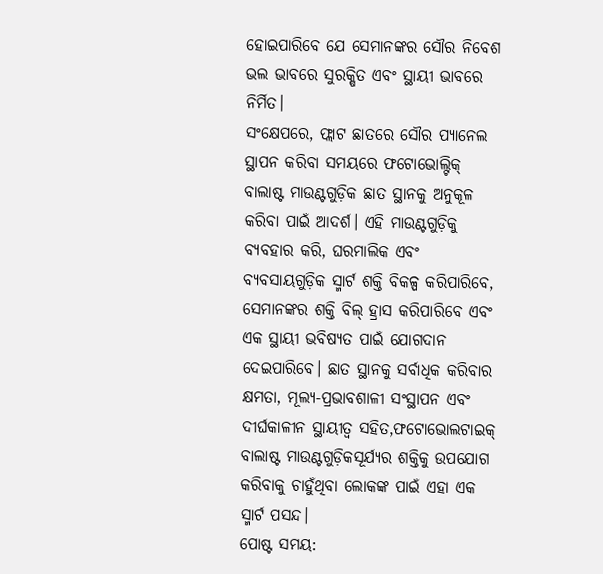ହୋଇପାରିବେ ଯେ ସେମାନଙ୍କର ସୌର ନିବେଶ ଭଲ ଭାବରେ ସୁରକ୍ଷିତ ଏବଂ ସ୍ଥାୟୀ ଭାବରେ ନିର୍ମିତ।
ସଂକ୍ଷେପରେ, ଫ୍ଲାଟ ଛାତରେ ସୌର ପ୍ୟାନେଲ ସ୍ଥାପନ କରିବା ସମୟରେ ଫଟୋଭୋଲ୍ଟିକ୍ ବାଲାଷ୍ଟ ମାଉଣ୍ଟଗୁଡ଼ିକ ଛାତ ସ୍ଥାନକୁ ଅନୁକୂଳ କରିବା ପାଇଁ ଆଦର୍ଶ। ଏହି ମାଉଣ୍ଟଗୁଡ଼ିକୁ ବ୍ୟବହାର କରି, ଘରମାଲିକ ଏବଂ ବ୍ୟବସାୟଗୁଡ଼ିକ ସ୍ମାର୍ଟ ଶକ୍ତି ବିକଳ୍ପ କରିପାରିବେ, ସେମାନଙ୍କର ଶକ୍ତି ବିଲ୍ ହ୍ରାସ କରିପାରିବେ ଏବଂ ଏକ ସ୍ଥାୟୀ ଭବିଷ୍ୟତ ପାଇଁ ଯୋଗଦାନ ଦେଇପାରିବେ। ଛାତ ସ୍ଥାନକୁ ସର୍ବାଧିକ କରିବାର କ୍ଷମତା, ମୂଲ୍ୟ-ପ୍ରଭାବଶାଳୀ ସଂସ୍ଥାପନ ଏବଂ ଦୀର୍ଘକାଳୀନ ସ୍ଥାୟୀତ୍ୱ ସହିତ,ଫଟୋଭୋଲଟାଇକ୍ ବାଲାଷ୍ଟ ମାଉଣ୍ଟଗୁଡ଼ିକସୂର୍ଯ୍ୟର ଶକ୍ତିକୁ ଉପଯୋଗ କରିବାକୁ ଚାହୁଁଥିବା ଲୋକଙ୍କ ପାଇଁ ଏହା ଏକ ସ୍ମାର୍ଟ ପସନ୍ଦ।
ପୋଷ୍ଟ ସମୟ: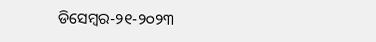ଡିସେମ୍ବର-୨୧-୨୦୨୩